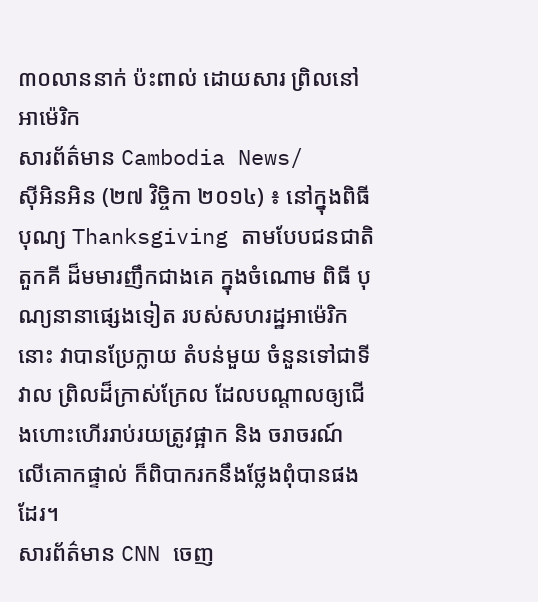៣០លាននាក់ ប៉ះពាល់ ដោយសារ ព្រិលនៅ អាម៉េរិក
សារព័ត៌មាន Cambodia News/
ស៊ីអិនអិន (២៧ វិច្ចិកា ២០១៤) ៖ នៅក្នុងពិធីបុណ្យ Thanksgiving តាមបែបជនជាតិ តួកគី ដ៏មមារញឹកជាងគេ ក្នុងចំណោម ពិធី បុណ្យនានាផ្សេងទៀត របស់សហរដ្ឋអាម៉េរិកនោះ វាបានប្រែក្លាយ តំបន់មួយ ចំនួនទៅជាទីវាល ព្រិលដ៏ក្រាស់ក្រែល ដែលបណ្តាលឲ្យជើងហោះហើររាប់រយត្រូវផ្អាក និង ចរាចរណ៍ លើគោកផ្ទាល់ ក៏ពិបាករកនឹងថ្លែងពុំបានផងដែរ។
សារព័ត៌មាន CNN ចេញ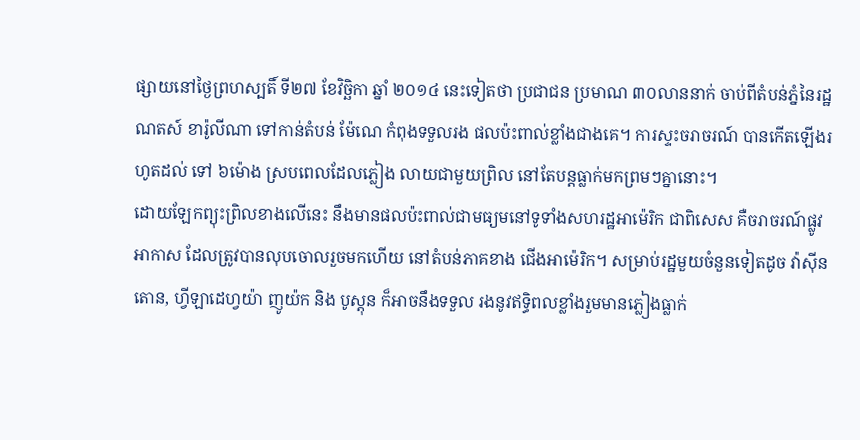ផ្សាយនៅថ្ងៃព្រហស្បតិ៍ ទី២៧ ខែវិច្ឆិកា ឆ្នាំ ២០១៤ នេះទៀតថា ប្រជាជន ប្រមាណ ៣០លាននាក់ ចាប់ពីតំបន់ភ្នំនៃរដ្ឋ ណតស៍ ខារ៉ូលីណា ទៅកាន់តំបន់ ម៉ែណេ កំពុងទទួលរង ផលប៉ះពាល់ខ្លាំងជាងគេ។ ការស្ទះចរាចរណ៍ បានកើតឡើងរហូតដល់ ទៅ ៦ម៉ោង ស្របពេលដែលភ្លៀង លាយជាមួយព្រិល នៅតែបន្តធ្លាក់មកព្រមៗគ្នានោះ។
ដោយឡែកព្យុះព្រិលខាងលើនេះ នឹងមានផលប៉ះពាល់ជាមធ្យមនៅទូទាំងសហរដ្ឋអាម៉េរិក ជាពិសេស គឺចរាចរណ៍ផ្លូវអាកាស ដែលត្រូវបានលុបចោលរួចមកហើយ នៅតំបន់ភាគខាង ជើងអាម៉េរិក។ សម្រាប់រដ្ឋមួយចំនួនទៀតដូច វ៉ាស៊ីនតោន, ហ្វីឡាដេហ្វយ៉ា ញូយ៉ក និង បូស្តុន ក៏អាចនឹងទទួល រងនូវឥទ្ធិពលខ្លាំងរួមមានភ្លៀងធ្លាក់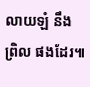លាយឡំ នឹងព្រិល ផងដែរ៕